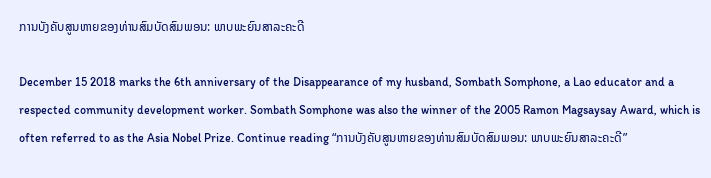ການບັງຄັບສູນຫາຍຂອງທ່ານສົມບັດສົມພອນ: ພາບພະຍົນສາລະຄະດີ

December 15 2018 marks the 6th anniversary of the Disappearance of my husband, Sombath Somphone, a Lao educator and a respected community development worker. Sombath Somphone was also the winner of the 2005 Ramon Magsaysay Award, which is often referred to as the Asia Nobel Prize. Continue reading “ການບັງຄັບສູນຫາຍຂອງທ່ານສົມບັດສົມພອນ: ພາບພະຍົນສາລະຄະດີ”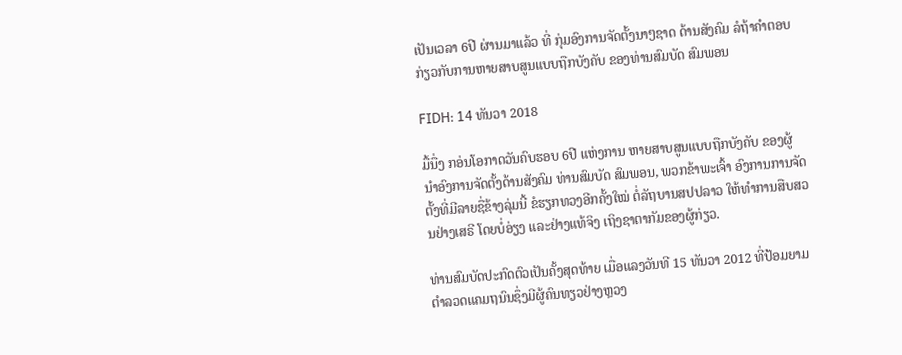ເປັນເວລາ 6ປີ ຜ່ານມາແລ້ວ ທີ່ ກຸ່ມອົງການຈັດຕັ້ງນາໆຊາດ ດ້ານສັງຄົມ ລໍຖ້າຄຳຕອບກ່ຽວກັບການຫາຍສາບສູນແບບຖືກບັງຄັບ ຂອງທ່ານສົມບັດ ສົມພອນ

FIDH: 14 ທັນວາ 2018

ມື້ນື່ງ ກອ່ນໂອກາດວັນຄົບຮອບ 6ປີ ແຫ່ງການ ຫາຍສາບສູນແບບຖືກບັງຄັບ ຂອງຜູ້ນຳອົງການຈັດຕັ້ງດ້ານສັງຄົມ ທ່ານສົມບັດ ສົມພອນ, ພວກຂ້າພະເຈົ້າ ອົງການການຈັດຕັ້ງທີ່ມີລາຍຊື່ຂ້າງລຸ່ມນີ້ ຂໍຮຽກທວງອີກຄັ້ງໃໝ່ ຕໍ່ລັຖບານສປປລາວ ໃຫ້ທຳການສືບສວນຢ່າງເສຣີ ໂດຍບໍ່ອ່ຽງ ແລະຢ່າງແທ້ຈິງ ເຖິງຊາຕາກັມຂອງຜູ້ກ່ຽວ.

ທ່ານສົມບັດປະກົດຕົວເປັນຄັ້ງສຸດທ້າຍ ເມື່ອແລງວັນທີ 15 ທັນວາ 2012 ທີ່ປ້ອມຍາມ ຕຳລວດແຄມຖນົນຊຶ່ງມີຜູ້ຄົນທຽວຢ່າງຫຼວງ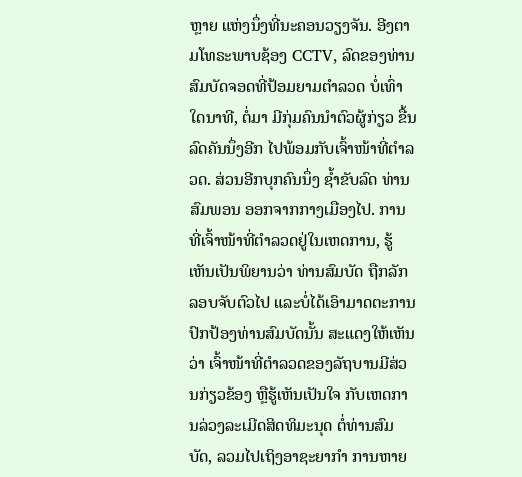ຫຼາຍ ແຫ່ງນຶ່ງທີ່ນະຄອນວຽງຈັນ. ອີງຕາມໂທຣະພາບຊ້ອງ CCTV, ລົດຂອງທ່ານສົມບັດຈອດທີ່ປ້ອມຍາມຕຳລວດ ບໍ່ເທົ່າໃດນາທີ, ຕໍ່ມາ ມີກຸ່ມຄົນນຳຕົວຜູ້ກ່ຽວ ຂື້ນລົດຄັນນຶ່ງອີກ ໄປພ້ອມກັບເຈົ້າໜ້າທີ່ຕຳລວດ. ສ່ວນອີກບຸກຄົນນຶ່ງ ຊໍ້າຂັບລົດ ທ່ານສົມພອນ ອອກຈາກກາງເມືອງໄປ. ການທີ່ເຈົ້າໜ້າທີ່ຕຳລວດຢູ່ໃນເຫດການ, ຮູ້ເຫັນເປັນພິຍານວ່າ ທ່ານສົມບັດ ຖືກລັກລອບຈັບຕົວໄປ ແລະບໍ່ໄດ້ເອົາມາດຕະການ ປົກປ້ອງທ່ານສົມບັດນັ້ນ ສະແດງໃຫ້ເຫັນວ່າ ເຈົ້າໜ້າທີ່ຕຳລວດຂອງລັຖບານມີສ່ວນກ່ຽວຂ້ອງ ຫຼືຮູ້ເຫັນເປັນໃຈ ກັບເຫດການລ່ວງລະເມີດສິດທິມະນຸດ ຕໍ່ທ່ານສົມບັດ, ລວມໄປເຖິງອາຊະຍາກຳ ການຫາຍ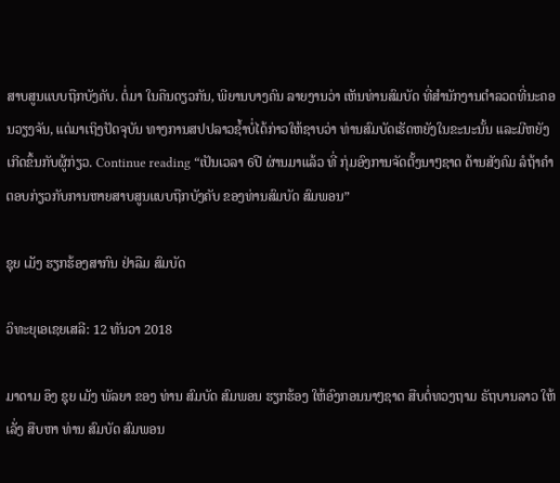ສາບສູນແບບຖືກບັງຄັບ. ຕໍ່ມາ ໃນຄືນດຽວກັນ, ພີຍານບາງຄົນ ລາຍງານວ່າ ເຫັນທ່ານສົມບັດ ທີ່ສຳນັກງານຕຳລວດທີ່ນະຄອນວຽງຈັນ, ແຕ່ມາເຖິງປັດຈຸບັນ ທາງການສປປລາວຊໍ້າບໍ່ໄດ້ກ່າວໃຫ້ຊາບວ່າ ທ່ານສົມບັດເຮັດຫຍັງໃນຂະນະນັ້ນ ແລະມີຫຍັງເກີດຂຶ້ນກັບຜູ້ກ່ຽວ. Continue reading “ເປັນເວລາ 6ປີ ຜ່ານມາແລ້ວ ທີ່ ກຸ່ມອົງການຈັດຕັ້ງນາໆຊາດ ດ້ານສັງຄົມ ລໍຖ້າຄຳຕອບກ່ຽວກັບການຫາຍສາບສູນແບບຖືກບັງຄັບ ຂອງທ່ານສົມບັດ ສົມພອນ”

ຊຸຍ ເມັງ ຮຽກຮ້ອງສາກົນ ຢ່າລືມ ສົມບັດ

ວິທະຍຸເອເຊຍເສລີ: 12 ທັນວາ 2018

ມາດາມ ອຶງ ຊຸຍ ເມັງ ພັລຍາ ຂອງ ທ່ານ ສົມບັດ ສົມພອນ ຮຽກຮ້ອງ ໃຫ້ອົງກອນນາໆຊາດ ສືບຕໍ່ທວງຖາມ ຣັຖບານລາວ ໃຫ້ເລັ່ງ ສືບຫາ ທ່ານ ສົມບັດ ສົມພອນ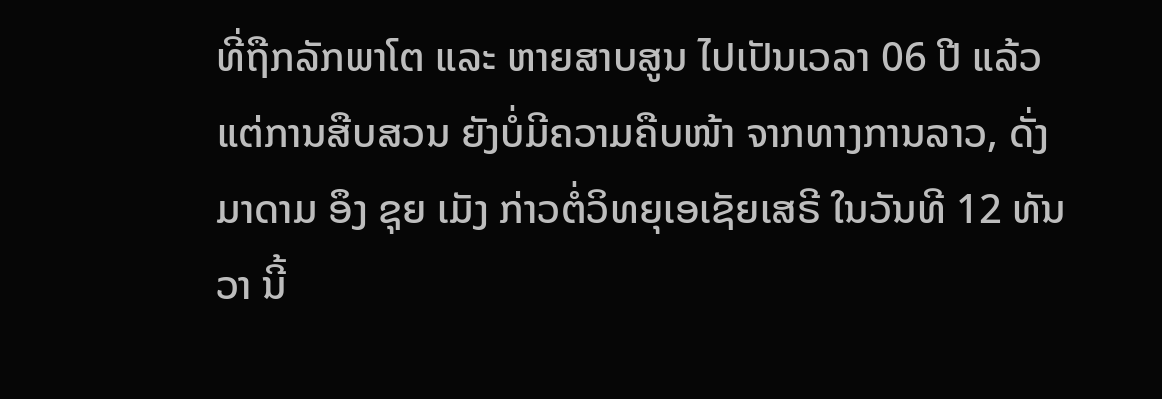ທີ່ຖືກລັກພາໂຕ ແລະ ຫາຍສາບສູນ ໄປເປັນເວລາ 06 ປີ ແລ້ວ ແຕ່ການສືບສວນ ຍັງບໍ່ມີຄວາມຄືບໜ້າ ຈາກທາງການລາວ, ດັ່ງ ມາດາມ ອຶງ ຊຸຍ ເມັງ ກ່າວຕໍ່ວິທຍຸເອເຊັຍເສຣີ ໃນວັນທີ 12 ທັນວາ ນີ້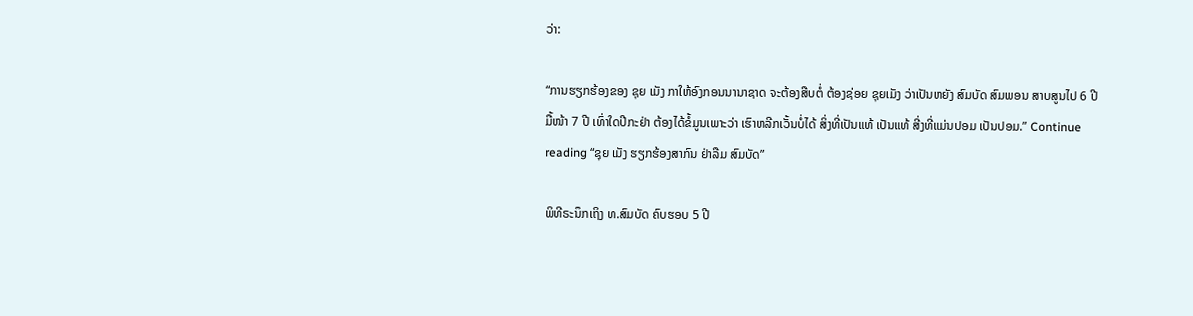ວ່າ:

“ການຮຽກຮ້ອງຂອງ ຊຸຍ ເມັງ ກາໃຫ້ອົງກອນນານາຊາດ ຈະຕ້ອງສືບຕໍ່ ຕ້ອງຊ່ອຍ ຊຸຍເມັງ ວ່າເປັນຫຍັງ ສົມບັດ ສົມພອນ ສາບສູນໄປ 6 ປີ ມື້ໜ້າ 7 ປີ ເທົ່າໃດປີກະຢ່າ ຕ້ອງໄດ້ຂໍ້ມູນເພາະວ່າ ເຮົາຫລີກເວັ້ນບໍ່ໄດ້ ສິ່ງທີ່ເປັນແທ້ ເປັນແທ້ ສີ່ງທີ່ແມ່ນປອມ ເປັນປອມ.” Continue reading “ຊຸຍ ເມັງ ຮຽກຮ້ອງສາກົນ ຢ່າລືມ ສົມບັດ”

ພິທີຣະນຶກເຖິງ ທ.ສົມບັດ ຄົບຮອບ 5 ປີ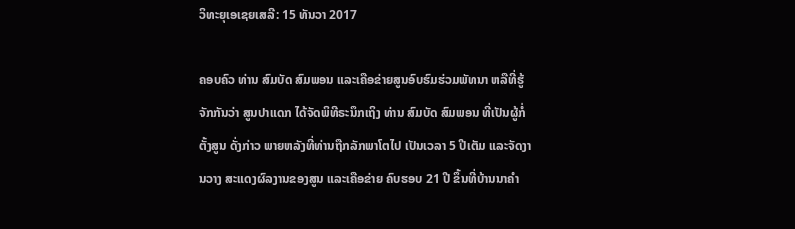ວິທະຍຸເອເຊຍເສລີ: 15 ທັນວາ 2017

ຄອບຄົວ ທ່ານ ສົມບັດ ສົມພອນ ແລະເຄືອຂ່າຍສູນອົບຮົມຮ່ວມພັທນາ ຫລືທີ່ຮູ້ຈັກກັນວ່າ ສູນປາແດກ ໄດ້ຈັດພິທີຣະນຶກເຖິງ ທ່ານ ສົມບັດ ສົມພອນ ທີ່ເປັນຜູ້ກໍ່ຕັ້ງສູນ ດັ່ງກ່າວ ພາຍຫລັງທີ່ທ່ານຖືກລັກພາໂຕໄປ ເປັນເວລາ 5 ປີເຕັມ ແລະຈັດງານວາງ ສະແດງຜົລງານຂອງສູນ ແລະເຄືອຂ່າຍ ຄົບຮອບ 21 ປີ ຂຶ້ນທີ່ບ້ານນາຄຳ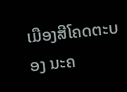ເມືອງສີໂຄດຕະບອງ ນະຄ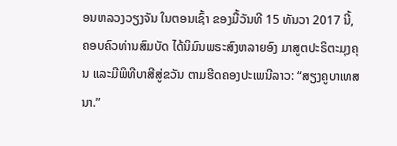ອນຫລວງວຽງຈັນ ໃນຕອນເຊົ້າ ຂອງມື້ວັນທີ 15 ທັນວາ 2017 ນີ້, ຄອບຄົວທ່ານສົມບັດ ໄດ້ນິມົນພຣະສົງຫລາຍອົງ ມາສູຕປະຣິຕະມຸງຄຸນ ແລະມີພິທີບາສີສູ່ຂວັນ ຕາມຮີດຄອງປະເພນີລາວ: “ສຽງຄູບາເທສນາ.”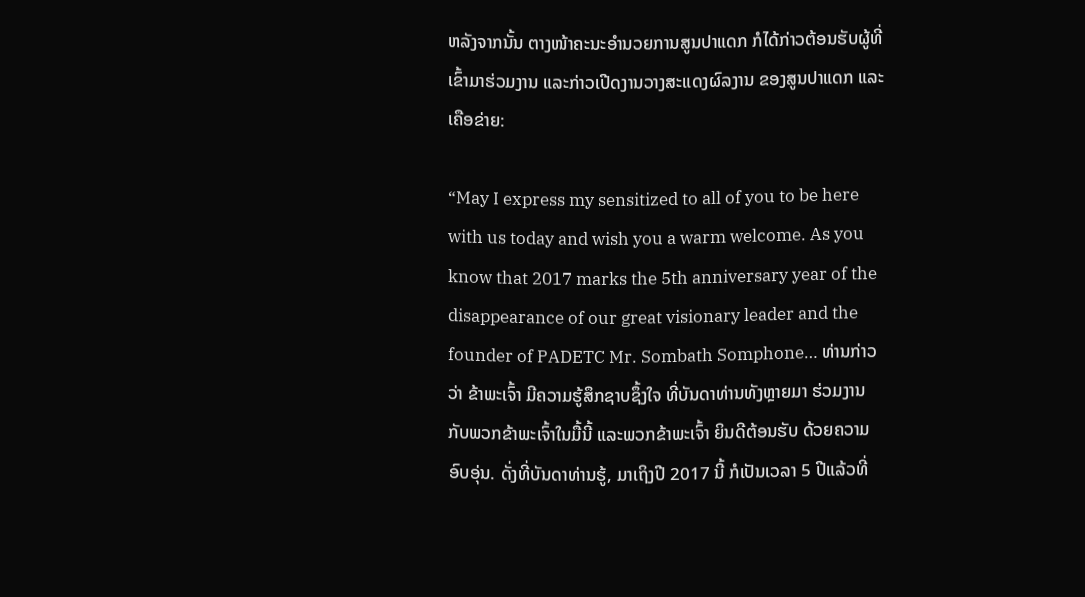ຫລັງຈາກນັ້ນ ຕາງໜ້າຄະນະອຳນວຍການສູນປາແດກ ກໍໄດ້ກ່າວຕ້ອນຮັບຜູ້ທີ່ເຂົ້າມາຮ່ວມງານ ແລະກ່າວເປີດງານວາງສະແດງຜົລງານ ຂອງສູນປາແດກ ແລະເຄືອຂ່າຍ:

“May I express my sensitized to all of you to be here with us today and wish you a warm welcome. As you know that 2017 marks the 5th anniversary year of the disappearance of our great visionary leader and the founder of PADETC Mr. Sombath Somphone… ທ່ານກ່າວວ່າ ຂ້າພະເຈົ້າ ມີຄວາມຮູ້ສຶກຊາບຊຶ້ງໃຈ ທີ່ບັນດາທ່ານທັງຫຼາຍມາ ຮ່ວມງານກັບພວກຂ້າພະເຈົ້າໃນມື້ນີ້ ແລະພວກຂ້າພະເຈົ້າ ຍິນດີຕ້ອນຮັບ ດ້ວຍຄວາມອົບອຸ່ນ. ດັ່ງທີ່ບັນດາທ່ານຮູ້, ມາເຖິງປີ 2017 ນີ້ ກໍເປັນເວລາ 5 ປີແລ້ວທີ່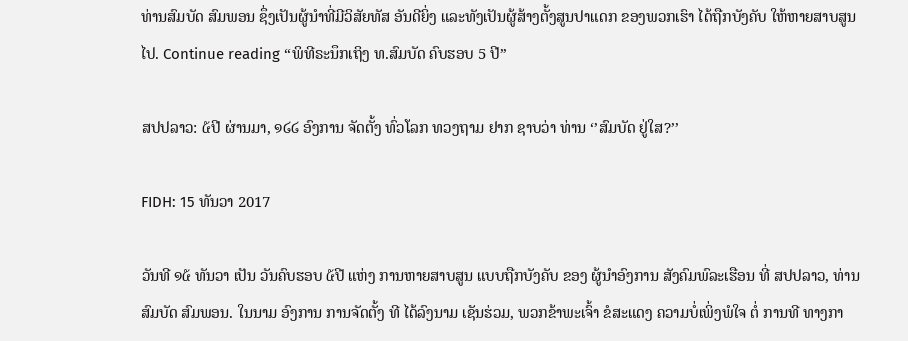ທ່ານສົມບັດ ສົມພອນ ຊຶ່ງເປັນຜູ້ນຳທີ່ມີວິສັຍທັສ ອັນດີຍິ່ງ ແລະທັງເປັນຜູ້ສ້າງຕັ້ງສູນປາແດກ ຂອງພວກເຮົາ ໄດ້ຖືກບັງຄັບ ໃຫ້ຫາຍສາບສູນໄປ. Continue reading “ພິທີຣະນຶກເຖິງ ທ.ສົມບັດ ຄົບຮອບ 5 ປີ”

ສປປລາວ: ໕ປີ ຜ່ານມາ, ໑໒໒ ອົງການ ຈັດຕັ້ງ ທົ່ວໂລກ ທວງຖາມ ຢາກ ຊາບວ່າ ທ່ານ ‘’ສົມບັດ ຢູ່ໃສ?’’

FIDH: 15 ທັນວາ 2017

ວັນທີ ໑໕ ທັນວາ ເປັນ ວັນຄົບຮອບ ໕ປີ ແຫ່ງ ການຫາຍສາບສູນ ແບບຖືກບັງຄັບ ຂອງ ຜູ້ນຳອົງການ ສັງຄົມພົລະເຮືອນ ທີ່ ສປປລາວ, ທ່ານ ສົມບັດ ສົມພອນ. ໃນນາມ ອົງການ ການຈັດຕັ້ງ ທີ ໄດ້ລົງນາມ ເຊັນຮ່ວມ, ພວກຂ້າພະເຈົ້າ ຂໍສະແດງ ຄວາມບໍ່ເພິ່ງພໍໃຈ ຕໍ່ ການທີ ທາງກາ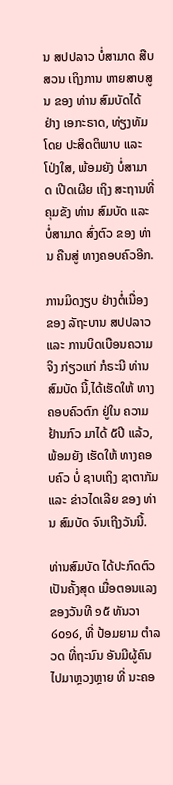ນ ສປປລາວ ບໍ່ສາມາດ ສືບສວນ ເຖິງການ ຫາຍສາບສູນ ຂອງ ທ່ານ ສົມບັດໄດ້ ຢ່າງ ເອກະຣາດ, ທ່ຽງທັມ ໂດຍ ປະສິດຕິພາບ ແລະ ໂປ່ງໃສ, ພ້ອມຍັງ ບໍ່ສາມາດ ເປີດເຜີຍ ເຖິງ ສະຖານທີ່ ຄຸມຂັງ ທ່ານ ສົມບັດ ແລະ ບໍ່ສາມາດ ສົ່ງຕົວ ຂອງ ທ່ານ ຄືນສູ່ ທາງຄອບຄົວອີກ.

ການມິດງຽບ ຢ່າງຕໍ່ເນື່ອງ ຂອງ ລັຖະບານ ສປປລາວ ແລະ ການບິດເບືອນຄວາມຈິງ ກ່ຽວແກ່ ກໍຣະນີ ທ່ານ ສົມບັດ ນີ້,ໄດ້ເຮັດໃຫ້ ທາງຄອບຄົວຕົກ ຢູ່ໃນ ຄວາມຢ້ານກົວ ມາໄດ້ ໕ປີ ແລ້ວ, ພ້ອມຍັງ ເຮັດໃຫ້ ທາງຄອບຄົວ ບໍ່ ຊາບເຖິງ ຊາຕາກັມ ແລະ ຂ່າວໄດເລີຍ ຂອງ ທ່ານ ສົມບັດ ຈົນເຖີງວັນນີ້.

ທ່ານສົມບັດ ໄດ້ປະກົດຕົວ ເປັນຄັ້ງສຸດ ເມື່ອຕອນແລງ ຂອງວັນທີ ໑໕ ທັນວາ ໒໐໑໒, ທີ່ ປ້ອມຍາມ ຕຳລວດ ທີ່ຖະນົນ ອັນມີຜູ້ຄົນໄປມາຫຼວງຫຼາຍ ທີ່ ນະຄອ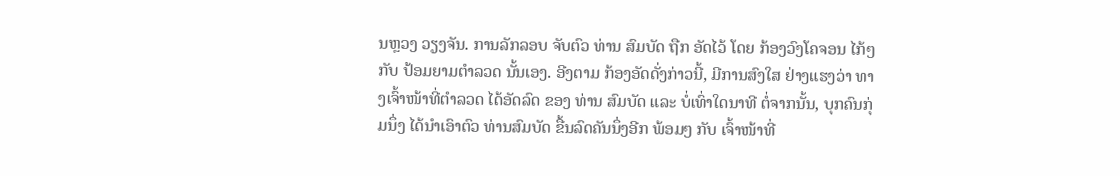ນຫຼວງ ວຽງຈັນ. ການລັກລອບ ຈັບຕົວ ທ່ານ ສົມບັດ ຖືກ ອັດໄວ້ ໂດຍ ກ້ອງວົງໂຄຈອນ ໄກ້ໆກັບ ປ້ອມຍາມຕຳລວດ ນັ້ນເອງ. ອີງຕາມ ກ້ອງອັດດັ່ງກ່າວນີ້, ມີການສົງໃສ ຢ່າງແຮງວ່າ ທາງເຈົ້າໜ້າທີ່ຕຳລວດ ໄດ້ອັດລົດ ຂອງ ທ່ານ ສົມບັດ ແລະ ບໍ່ເທົ່າໃດນາທີ ຕໍ່ຈາກນັ້ນ, ບຸກຄົນກຸ່ມນຶ່ງ ໄດ້ນຳເອົາຕົວ ທ່ານສົມບັດ ຂື້ນລົດຄັນນຶ່ງອີກ ພ້ອມໆ ກັບ ເຈົ້າໜ້າທີ່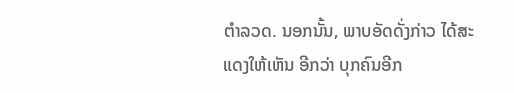ຕຳລວດ. ນອກນັ້ນ, ພາບອັດດັ່ງກ່າວ ໄດ້ສະແດງໃຫ້ເຫັນ ອີກວ່າ ບຸກຄົນອີກ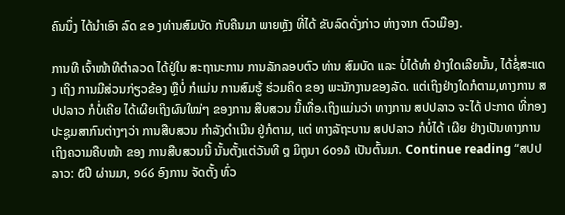ຄົນນຶ່ງ ໄດ້ນຳເອົາ ລົດ ຂອ ງທ່ານສົມບັດ ກັບຄືນມາ ພາຍຫຼັງ ທີ່ໄດ້ ຂັບລົດດັ່ງກ່າວ ຫ່າງຈາກ ຕົວເມືອງ.

ການທີ ເຈົ້າໜ້າທີຕຳລວດ ໄດ້ຢູ່ໃນ ສະຖານະການ ການລັກລອບຕົວ ທ່ານ ສົມບັດ ແລະ ບໍ່ໄດ້ທຳ ຢ່າງໃດເລີຍນັ້ນ, ໄດ້ຊໍ່ສະແດງ ເຖິງ ການມີສ່ວນກ່ຽວຂ້ອງ ຫຼືບໍ່ ກໍແມ່ນ ການສົມຮູ້ ຮ່ວມຄິດ ຂອງ ພະນັກງານຂອງລັດ. ແຕ່ເຖິງຢ່າງໃດກໍຕາມ,ທາງການ ສປປລາວ ກໍບໍ່ເຄີຍ ໄດ້ເຜີຍເຖິງຜົນໃໝ່ໆ ຂອງການ ສືບສວນ ນີ້ເທື່ອ.ເຖິງແມ່ນວ່າ ທາງການ ສປປລາວ ຈະໄດ້ ປະກາດ ທີ່ກອງປະຊູມສາກົນຕ່າງໆວ່າ ການສືບສວນ ກຳລັງດຳເນີນ ຢູ່ກໍຕາມ, ແຕ່ ທາງລັຖະບານ ສປປລາວ ກໍບໍ່ໄດ້ ເຜີຍ ຢ່າງເປັນທາງການ ເຖິງຄວາມຄືບໜ້າ ຂອງ ການສືບສວນນີ້ ນັ້ນຕັ້ງແຕ່ວັນທີ ໘ ມິຖຸນາ ໒໐໑໓ ເປັນຕົ້ນມາ. Continue reading “ສປປລາວ: ໕ປີ ຜ່ານມາ, ໑໒໒ ອົງການ ຈັດຕັ້ງ ທົ່ວ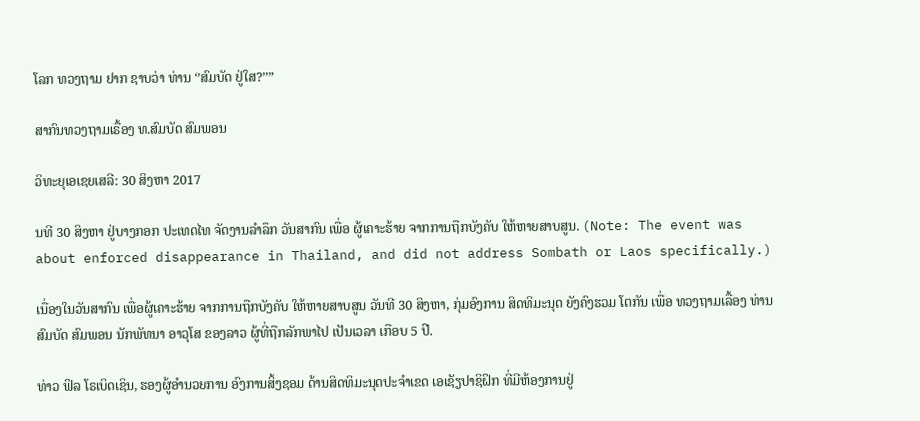ໂລກ ທວງຖາມ ຢາກ ຊາບວ່າ ທ່ານ ‘’ສົມບັດ ຢູ່ໃສ?’’”

ສາກົນທວງຖາມເຣື້ອງ ທ.ສົມບັດ ສົມພອນ

ວິທະຍຸເອເຊຍເສລີ: 30 ສິງຫາ 2017

ນທີ 30 ສິງຫາ ຢູ່ບາງກອກ ປະເທດໄທ ຈັດງານລຳລຶກ ວັນສາກົນ ເພື່ອ ຜູ້ເຄາະຮ້າຍ ຈາກການຖືກບັງຄັບ ໃຫ້ຫາຍສາບສູນ. (Note: The event was about enforced disappearance in Thailand, and did not address Sombath or Laos specifically.)

ເນື່ອງໃນວັນສາກົນ ເພື່ອຜູ້ເຄາະຮ້າຍ ຈາກການຖືກບັງຄັບ ໃຫ້ຫາຍສາບສູນ ວັນທີ 30 ສິງຫາ, ກຸ່ມອົງການ ສິດທິມະນຸດ ຍັງຄົງຮວມ ໂຕກັນ ເພື່ອ ທວງຖາມເລື້ອງ ທ່ານ ສົມບັດ ສົມພອນ ນັກພັທນາ ອາວຸໂສ ຂອງລາວ ຜູ້ທີ່ຖືກລັກພາໄປ ເປັນເວລາ ເກືອບ 5 ປີ.

ທ່າວ ຟິລ ໂຣເບິດເຊິນ, ຮອງຜູ້ອຳນວຍການ ອົງການສິ້ງຊອມ ດ້ານສິດທິມະນຸດປະຈຳເຂດ ເອເຊັຽປາຊິຝິກ ທີ່ມີຫ້ອງການຢູ່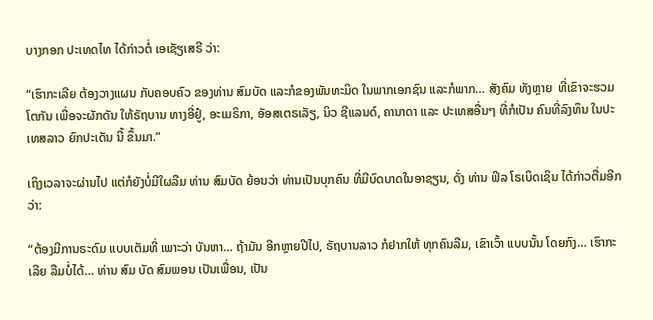ບາງກອກ ປະເທດໄທ ໄດ້ກ່າວຕໍ່ ເອເຊັຽເສຣີ ວ່າ:

“ເຮົາກະເລີຍ ຕ້ອງວາງແຜນ ກັບຄອບຄົວ ຂອງທ່ານ ສົມບັດ ແລະກໍຂອງພັນທະມິດ ໃນພາກເອກຊົນ ແລະກໍພາກ… ສັງຄົມ ທັງຫຼາຍ  ທີ່ເຂົາຈະຮວມໂຕກັນ ເພື່ອຈະຜັກດັນ ໃຫ້ຣັຖບານ ທາງອີ່ຢູ໋, ອະເມຣິກາ, ອັອສເຕຣເລັຽ, ນິວ ຊີແລນດ໌, ຄານາດາ ແລະ ປະເທສອື່ນໆ ທີ່ກໍເປັນ ຄົນທີ່ລົງທຶນ ໃນປະເທສລາວ ຍົກປະເດັນ ນີ້ ຂຶ້ນມາ.”

ເຖິງເວລາຈະຜ່ານໄປ ແຕ່ກໍຍັງບໍ່ມີໃຜລືມ ທ່ານ ສົມບັດ ຍ້ອນວ່າ ທ່ານເປັນບຸກຄົນ ທີ່ມີບົດບາດໃນອາຊຽນ, ດັ່ງ ທ່ານ ຟິລ ໂຣເບິດເຊິນ ໄດ້ກ່າວຕື່ມອີກວ່າ:

“ຕ້ອງມີການຣະດົມ ແບບເຕັມທີ່ ເພາະວ່າ ບັນຫາ… ຖ້າມັນ ອີກຫຼາຍປີໄປ, ຣັຖບານລາວ ກໍຢາກໃຫ້ ທຸກຄົນລືມ, ເຂົາເວົ້າ ແບບນັ້ນ ໂດຍກົງ… ເຮົາກະເລີຍ ລືມບໍ່ໄດ້… ທ່ານ ສົມ ບັດ ສົມພອນ ເປັນເພື່ອນ, ເປັນ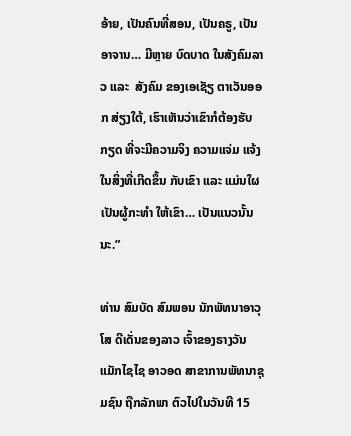ອ້າຍ, ເປັນຄົນທີ່ສອນ, ເປັນຄຣູ, ເປັນອາຈານ… ມີຫຼາຍ ບົດບາດ ໃນສັງຄົມລາວ ແລະ  ສັງຄົມ ຂອງເອເຊັຽ ຕາເວັນອອກ ສ່ຽງໃຕ້, ເຮົາເຫັນວ່າເຂົາກໍຕ້ອງຮັບກຽດ ທີ່ຈະມີຄວາມຈິງ ຄວາມແຈ່ມ ແຈ້ງ ໃນສິ່ງທີ່ເກີດຂຶ້ນ ກັບເຂົາ ແລະ ແມ່ນໃຜ ເປັນຜູ້ກະທໍາ ໃຫ້ເຂົາ… ເປັນແນວນັ້ນນະ.”

ທ່ານ ສົມບັດ ສົມພອນ ນັກພັທນາອາວຸໂສ ດີເດັ່ນຂອງລາວ ເຈົ້າຂອງຣາງວັນ ແມັກໄຊໄຊ ອາວອດ ສາຂາການພັທນາຊຸມຊົນ ຖືກລັກພາ ຕົວໄປໃນວັນທີ 15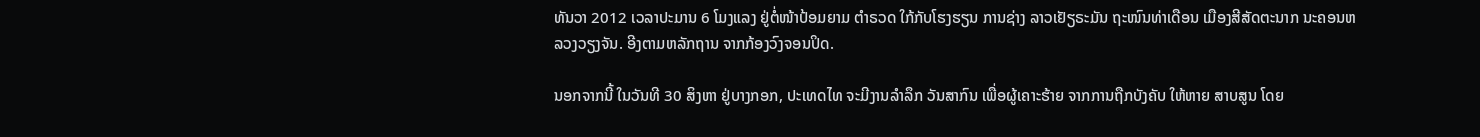ທັນວາ 2012 ເວລາປະມານ 6 ໂມງແລງ ຢູ່ຕໍ່ໜ້າປ້ອມຍາມ ຕຳຣວດ ໃກ້ກັບໂຮງຮຽນ ການຊ່າງ ລາວເຢັຽຣະມັນ ຖະໜົນທ່າເດືອນ ເມືອງສີສັດຕະນາກ ນະຄອນຫລວງວຽງຈັນ. ອີງຕາມຫລັກຖານ ຈາກກ້ອງວົງຈອນປິດ.

ນອກຈາກນີ້ ໃນວັນທີ 30 ສິງຫາ ຢູ່ບາງກອກ, ປະເທດໄທ ຈະມີງານລຳລຶກ ວັນສາກົນ ເພື່ອຜູ້ເຄາະຮ້າຍ ຈາກການຖືກບັງຄັບ ໃຫ້ຫາຍ ສາບສູນ ໂດຍ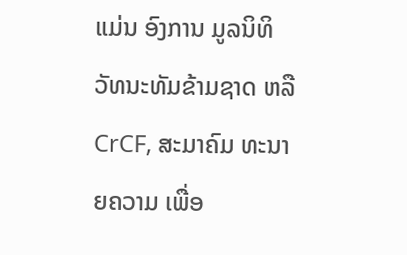ແມ່ນ ອົງການ ມູລນິທິ ວັທນະທັມຂ້າມຊາດ ຫລື CrCF, ສະມາຄົມ ທະນາຍຄວາມ ເພື່ອ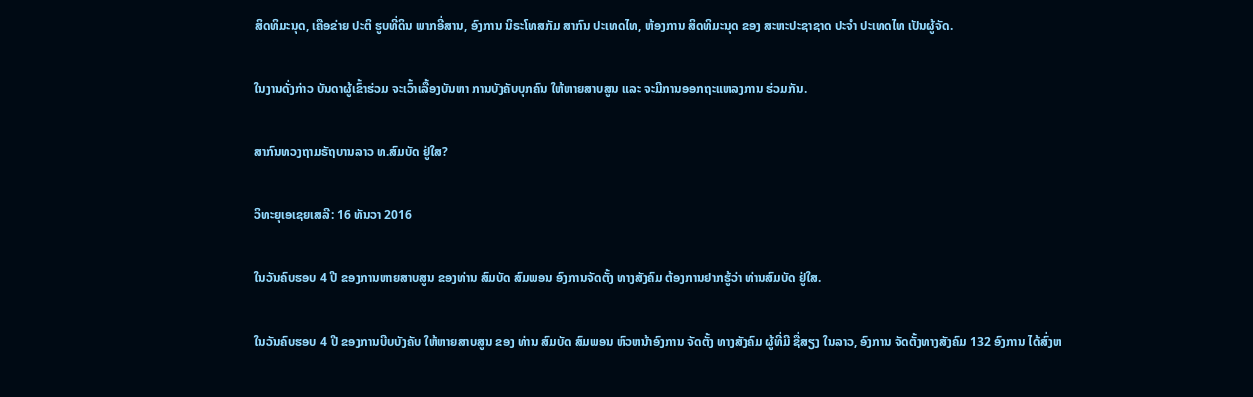ສິດທິມະນຸດ, ເຄືອຂ່າຍ ປະຕິ ຮູບທີ່ດິນ ພາກອີ່ສານ, ອົງການ ນິຣະໂທສກັມ ສາກົນ ປະເທດໄທ, ຫ້ອງການ ສິດທິມະນຸດ ຂອງ ສະຫະປະຊາຊາດ ປະຈຳ ປະເທດໄທ ເປັນຜູ້ຈັດ.

ໃນງານດັ່ງກ່າວ ບັນດາຜູ້ເຂົ້າຮ່ວມ ຈະເວົ້າເລື້ອງບັນຫາ ການບັງຄັບບຸກຄົນ ໃຫ້ຫາຍສາບສູນ ແລະ ຈະມີການອອກຖະແຫລງການ ຮ່ວມກັນ.

ສາກົນທວງຖາມຣັຖບານລາວ ທ.ສົມບັດ ຢູ່ໃສ?

ວິທະຍຸເອເຊຍເສລີ: 16 ທັນວາ 2016

ໃນວັນຄົບຮອບ 4 ປີ ຂອງການຫາຍສາບສູນ ຂອງທ່ານ ສົມບັດ ສົມພອນ ອົງການຈັດຕັ້ງ ທາງສັງຄົມ ຕ້ອງການຢາກຮູ້ວ່າ ທ່ານສົມບັດ ຢູ່ໃສ.

ໃນວັນຄົບຮອບ 4 ປີ ຂອງການບີບບັງຄັບ ໃຫ້ຫາຍສາບສູນ ຂອງ ທ່ານ ສົມບັດ ສົມພອນ ຫົວຫນ້າອົງການ ຈັດຕັ້ງ ທາງສັງຄົມ ຜູ້ທີ່ມີ ຊື່ສຽງ ໃນລາວ, ອົງການ ຈັດຕັ້ງທາງສັງຄົມ 132 ອົງການ ໄດ້ສົ່ງຫ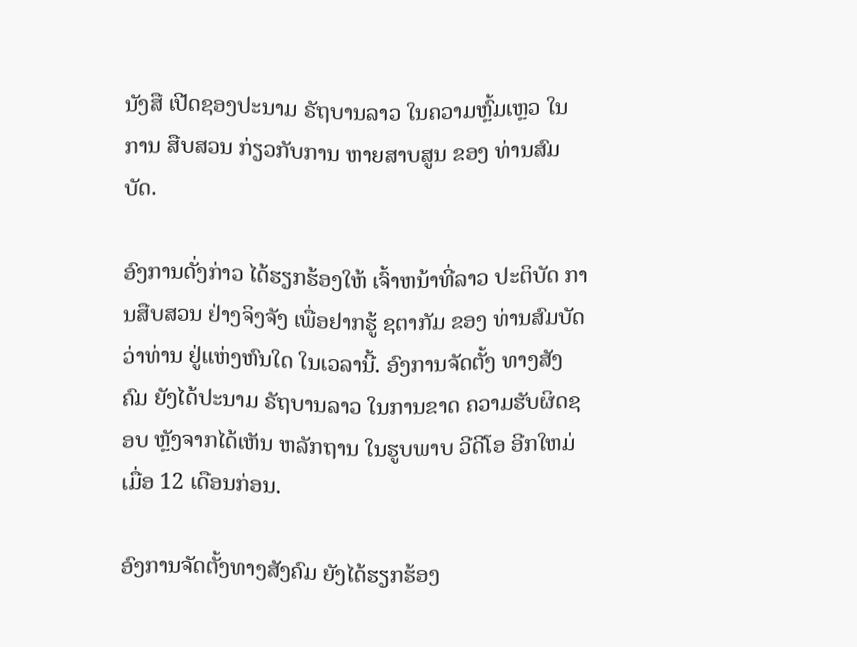ນັງສື ເປີດຊອງປະນາມ ຣັຖບານລາວ ໃນຄວາມຫຼົ້ມເຫຼວ ໃນການ ສືບສວນ ກ່ຽວກັບການ ຫາຍສາບສູນ ຂອງ ທ່ານສົມບັດ.

ອົງການດັ່ງກ່າວ ໄດ້ຮຽກຮ້ອງໃຫ້ ເຈົ້າຫນ້າທີ່ລາວ ປະຕິບັດ ການສືບສວນ ຢ່າງຈິງຈັງ ເພື່ອຢາກຮູ້ ຊຕາກັມ ຂອງ ທ່ານສົມບັດ ວ່າທ່ານ ຢູ່ແຫ່ງຫົນໃດ ໃນເວລານີ້. ອົງການຈັດຕັ້ງ ທາງສັງຄົມ ຍັງໄດ້ປະນາມ ຣັຖບານລາວ ໃນການຂາດ ຄວາມຮັບຜິດຊອບ ຫຼັງຈາກໄດ້ເຫັນ ຫລັກຖານ ໃນຮູບພາບ ວີດີໂອ ອີກໃຫມ່ ເມື່ອ 12 ເດືອນກ່ອນ.

ອົງການຈັດຕັ້ງທາງສັງຄົມ ຍັງໄດ້ຮຽກຮ້ອງ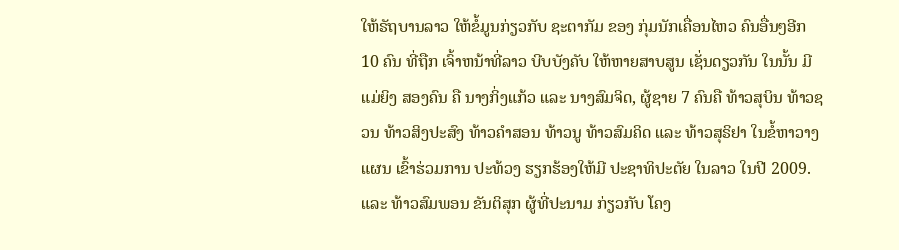ໃຫ້ຣັຖບານລາວ ໃຫ້ຂໍ້ມູນກ່ຽວກັບ ຊະຕາກັມ ຂອງ ກຸ່ມນັກເຄື່ອນໄຫວ ຄົນອື່ນໆອີກ 10 ຄົນ ທີ່ຖືກ ເຈົ້າຫນ້າທີ່ລາວ ບີບບັງຄັບ ໃຫ້ຫາຍສາບສູນ ເຊັ່ນດຽວກັນ ໃນນັ້ນ ມີແມ່ຍິງ ສອງຄົນ ຄື ນາງກິ່ງແກ້ວ ແລະ ນາງສົມຈິດ, ຜູ້ຊາຍ 7 ຄົນຄື ທ້າວສຸບິນ ທ້າວຊວນ ທ້າວສິງປະສົງ ທ້າວຄຳສອນ ທ້າວນູ ທ້າວສົມຄິດ ແລະ ທ້າວສຸຣິຢາ ໃນຂໍ້ຫາວາງແຜນ ເຂົ້າຮ່ວມການ ປະທ້ວງ ຮຽກຮ້ອງໃຫ້ມີ ປະຊາທິປະຕັຍ ໃນລາວ ໃນປີ 2009.ແລະ ທ້າວສົມພອນ ຂັນຕິສຸກ ຜູ້ທີ່ປະນາມ ກ່ຽວກັບ ໂຄງ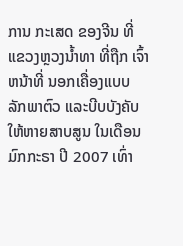ການ ກະເສດ ຂອງຈີນ ທີ່ ແຂວງຫຼວງນ້ຳທາ ທີ່ຖືກ ເຈົ້າຫນ້າທີ່ ນອກເຄື່ອງແບບ ລັກພາຕົວ ແລະບີບບັງຄັບ ໃຫ້ຫາຍສາບສູນ ໃນເດືອນມົກກະຣາ ປີ 2007 ເທົ່າ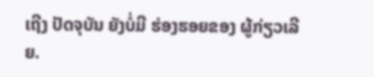ເຖີງ ປັດຈຸບັນ ຍັງບໍ່ມີ ຮ່ອງຮອຍຂອງ ຜູ້ກ່ຽວເລີຍ.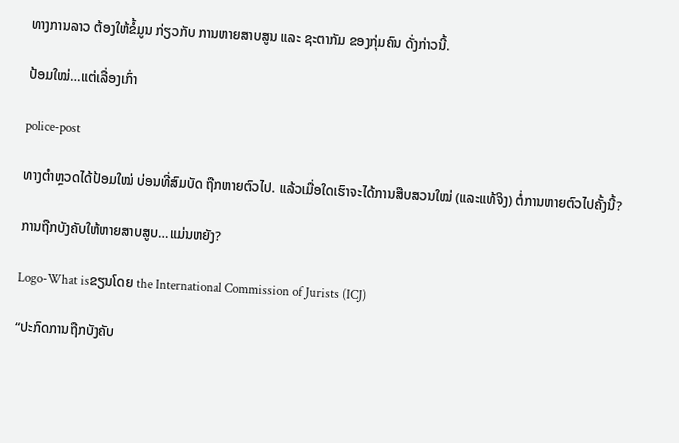ທາງການລາວ ຕ້ອງໃຫ້ຂໍ້ມູນ ກ່ຽວກັບ ການຫາຍສາບສູນ ແລະ ຊະຕາກັມ ຂອງກຸ່ມຄົນ ດັ່ງກ່າວນີ້.

ປ້ອມໃໝ່…ແຕ່ເລື່ອງເກົ່າ

police-post

ທາງຕຳຫຼວດໄດ້ປ້ອມໃໝ່ ບ່ອນທີ່ສົມບັດ ຖືກຫາຍຕົວໄປ. ແລ້ວເມື່ອໃດເຮົາຈະໄດ້ການສືບສວນໃໝ່ (ແລະແທ້ຈິງ) ຕໍ່ການຫາຍຕົວໄປຄັ້ງນີ້?

ການຖືກບັງຄັບໃຫ້ຫາຍສາບສູບ…ແມ່ນຫຍັງ?

Logo-What isຂຽນໂດຍ the International Commission of Jurists (ICJ)

“ປະກົດການຖືກບັງຄັບ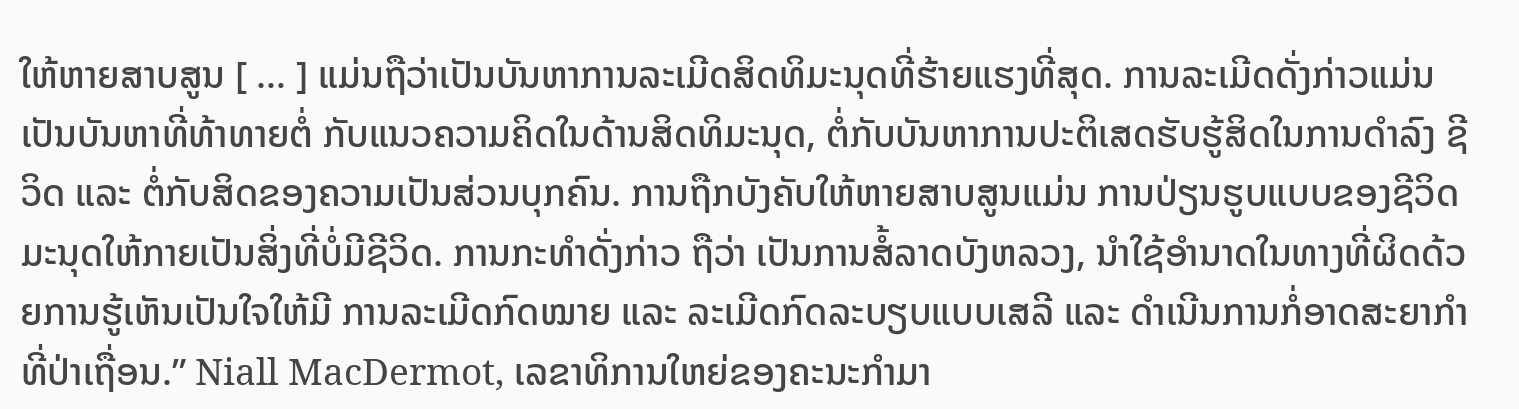ໃຫ້ຫາຍສາບສູນ [ … ] ແມ່ນຖືວ່າເປັນບັນຫາການລະເມີດສິດທິມະນຸດທີ່ຮ້າຍແຮງທີ່ສຸດ. ການລະເມີດດັ່ງກ່າວແມ່ນເປັນບັນຫາທີ່ທ້າທາຍຕໍ່ ກັບແນວຄວາມຄິດໃນດ້ານສິດທິມະນຸດ, ຕໍ່ກັບບັນຫາການປະຕິເສດຮັບຮູ້ສິດໃນການດຳລົງ ຊີວິດ ແລະ ຕໍ່ກັບສິດຂອງຄວາມເປັນສ່ວນບຸກຄົນ. ການຖືກບັງຄັບໃຫ້ຫາຍສາບສູນແມ່ນ ການປ່ຽນຮູບແບບຂອງຊີວິດມະນຸດໃຫ້ກາຍເປັນສິ່ງທີ່ບໍ່ມີຊີວິດ. ການກະທຳດັ່ງກ່າວ ຖືວ່າ ເປັນການສໍ້ລາດບັງຫລວງ, ນຳໃຊ້ອຳນາດໃນທາງທີ່ຜິດດ້ວຍການຮູ້ເຫັນເປັນໃຈໃຫ້ມີ ການລະເມີດກົດໝາຍ ແລະ ລະເມີດກົດລະບຽບແບບເສລີ ແລະ ດຳເນີນການກໍ່ອາດສະຍາກຳທີ່ປ່າເຖື່ອນ.” Niall MacDermot, ເລຂາທິການໃຫຍ່ຂອງຄະນະກຳມາ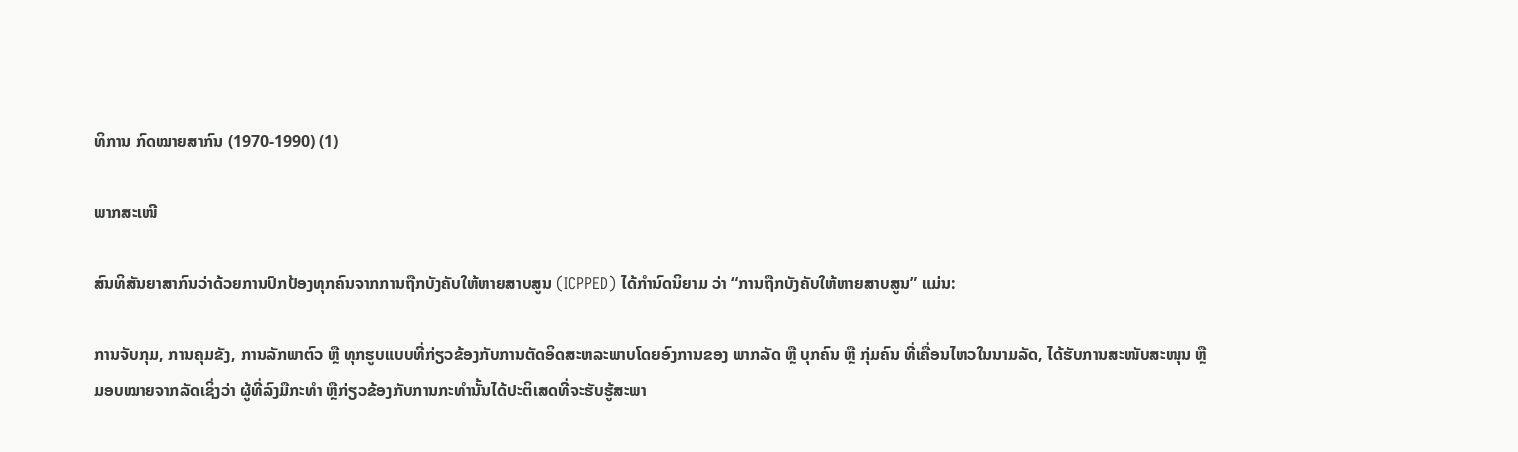ທິການ ກົດໝາຍສາກົນ (1970-1990) (1)

ພາກສະເໜີ

ສົນທິສັນຍາສາກົນວ່າດ້ວຍການປົກປ້ອງທຸກຄົນຈາກການຖືກບັງຄັບໃຫ້ຫາຍສາບສູນ (ICPPED) ໄດ້ກໍານົດນິຍາມ ວ່າ “ການຖືກບັງຄັບໃຫ້ຫາຍສາບສູນ” ແມ່ນ:

ການຈັບກຸມ, ການຄຸມຂັງ, ການລັກພາຕົວ ຫຼື ທຸກຮູບແບບທີ່ກ່ຽວຂ້ອງກັບການຕັດອິດສະຫລະພາບໂດຍອົງການຂອງ ພາກລັດ ຫຼື ບຸກຄົນ ຫຼື ກຸ່ມຄົນ ທີ່ເຄື່ອນໄຫວໃນນາມລັດ, ໄດ້ຮັບການສະໜັບສະໜຸນ ຫຼື ມອບໝາຍຈາກລັດເຊິ່ງວ່າ ຜູ້ທີ່ລົງມືກະທຳ ຫຼືກ່ຽວຂ້ອງກັບການກະທຳນັ້ນໄດ້ປະຕິເສດທີ່ຈະຮັບຮູ້ສະພາ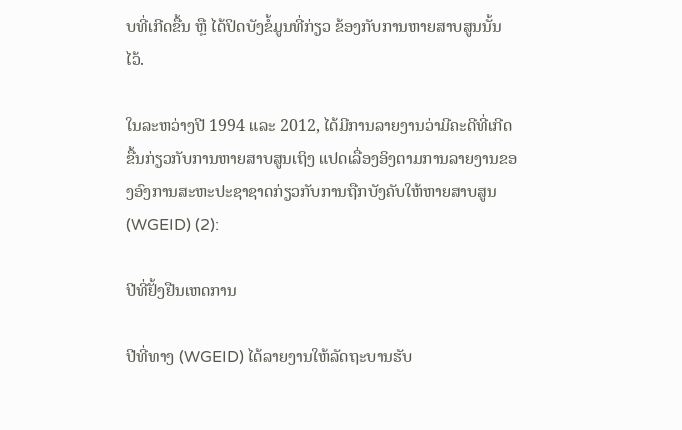ບທີ່ເກີດຂື້ນ ຫຼື ໄດ້ປິດບັງຂໍ້ມູນທີ່ກ່ຽວ ຂ້ອງກັບການຫາຍສາບສູນນັ້ນໄວ້.

ໃນລະຫວ່າງປີ 1994 ແລະ 2012, ໄດ້ມີການລາຍງານວ່າມີຄະດີທີ່ເກີດຂື້ນກ່ຽວກັບການຫາຍສາບສູນເຖິງ ແປດເລື່ອງອິງຕາມການລາຍງານຂອງອົງການສະຫະປະຊາຊາດກ່ຽວກັບການຖືກບັງຄັບໃຫ້ຫາຍສາບສູນ (WGEID) (2):

ປີທີ່ຢັ້ງຢືນເຫດການ

ປີທີ່ທາງ (WGEID) ໄດ້ລາຍງານໃຫ້ລັດຖະບານຮັບ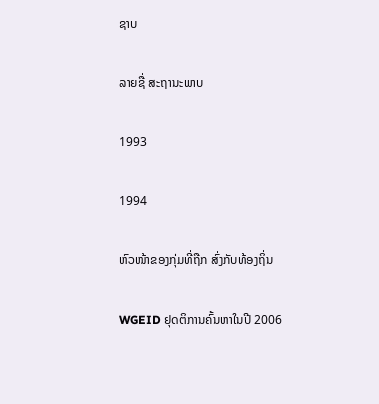ຊາບ

ລາຍຊື່ ສະຖານະພາບ

1993

1994

ຫົວໜ້າຂອງກຸ່ມທີ່ຖືກ ສົ່ງກັບທ້ອງຖິ່ນ

WGEID ຢຸດຕິການຄົ້ນຫາໃນປີ 2006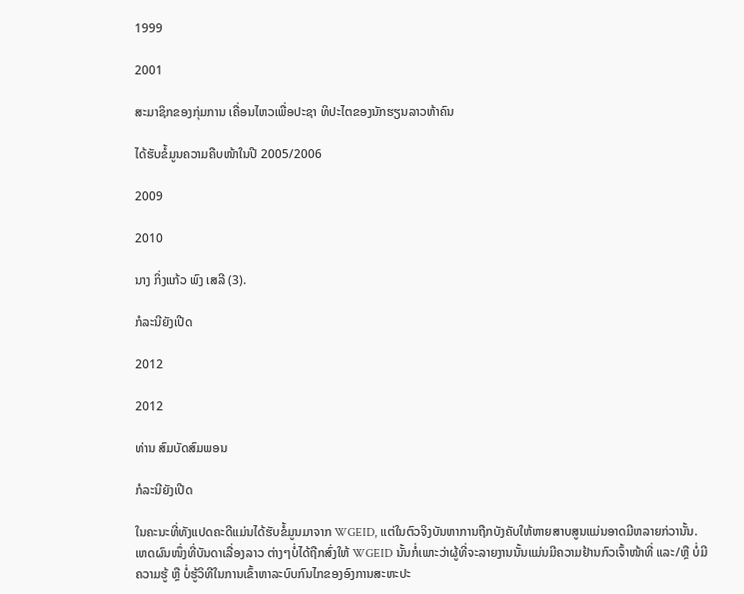1999

2001

ສະມາຊິກຂອງກຸ່ມການ ເຄື່ອນໄຫວເພື່ອປະຊາ ທິປະໄຕຂອງນັກຮຽນລາວຫ້າຄົນ

ໄດ້ຮັບຂໍ້ມູນຄວາມຄືບໜ້າໃນປີ 2005/2006

2009

2010

ນາງ ກິ່ງແກ້ວ ພົງ ເສລີ (3).

ກໍລະນີຍັງເປີດ

2012

2012

ທ່ານ ສົມບັດສົມພອນ

ກໍລະນີຍັງເປີດ

ໃນຄະນະທີ່ທັງແປດຄະດີແມ່ນໄດ້ຮັບຂໍ້ມູນມາຈາກ WGEID, ແຕ່ໃນຕົວຈິງບັນຫາການຖືກບັງຄັບໃຫ້ຫາຍສາບສູນແມ່ນອາດມີຫລາຍກ່ວານັ້ນ. ເຫດຜົນໜຶ່ງທີ່ບັນດາເລື່ອງລາວ ຕ່າງໆບໍ່ໄດ້ຖືກສົ່ງໃຫ້ WGEID ນັ້ນກໍ່ເພາະວ່າຜູ້ທີ່ຈະລາຍງານນັ້ນແມ່ນມີຄວາມຢ້ານກົວເຈົ້າໜ້າທີ່ ແລະ/ຫຼື ບໍ່ມີຄວາມຮູ້ ຫຼື ບໍ່ຮູ້ວິທີໃນການເຂົ້າຫາລະບົບກົນໄກຂອງອົງການສະຫະປະ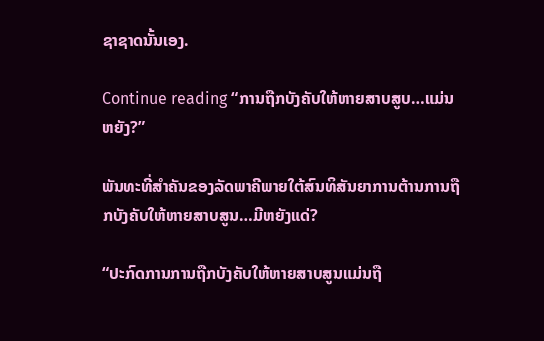ຊາຊາດນັ້ນເອງ.

Continue reading “ການຖືກບັງຄັບໃຫ້ຫາຍສາບສູບ…ແມ່ນຫຍັງ?”

ພັນທະທີ່ສໍາຄັນຂອງລັດພາຄີພາຍໃຕ້ສົນທິສັນຍາການຕ້ານການຖືກບັງຄັບໃຫ້ຫາຍສາບສູນ…ມີຫຍັງແດ່?

“ປະກົດການການຖືກບັງຄັບໃຫ້ຫາຍສາບສູນແມ່ນຖື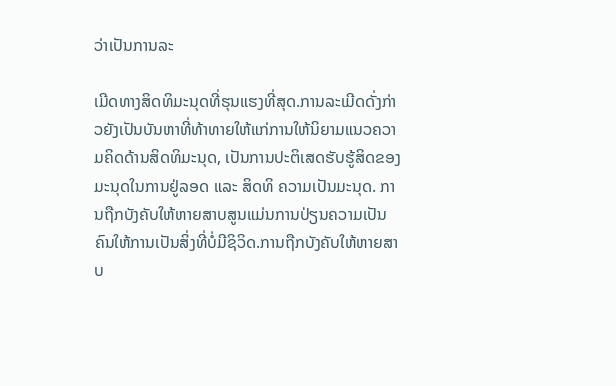ວ່າເປັນການລະ

ເມີດທາງສິດທິມະນຸດທີ່ຮຸນແຮງທີ່ສຸດ.ການລະເມີດດັ່ງກ່າວຍັງເປັນບັນຫາທີ່ທ້າທາຍໃຫ້ແກ່ການໃຫ້ນິຍາມແນວຄວາມຄິດດ້ານສິດທິມະນຸດ, ເປັນການປະຕິເສດຮັບຮູ້ສິດຂອງມະນຸດໃນການຢູ່ລອດ ແລະ ສິດທິ ຄວາມເປັນມະນຸດ. ການຖືກບັງຄັບໃຫ້ຫາຍສາບສູນແມ່ນການປ່ຽນຄວາມເປັນຄົນໃຫ້ການເປັນສິ່ງທີ່ບໍ່ມີຊິວິດ.ການຖືກບັງຄັບໃຫ້ຫາຍສາບ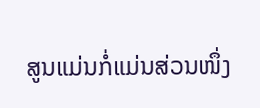ສູນແມ່ນກໍ່ແມ່ນສ່ວນໜຶ່ງ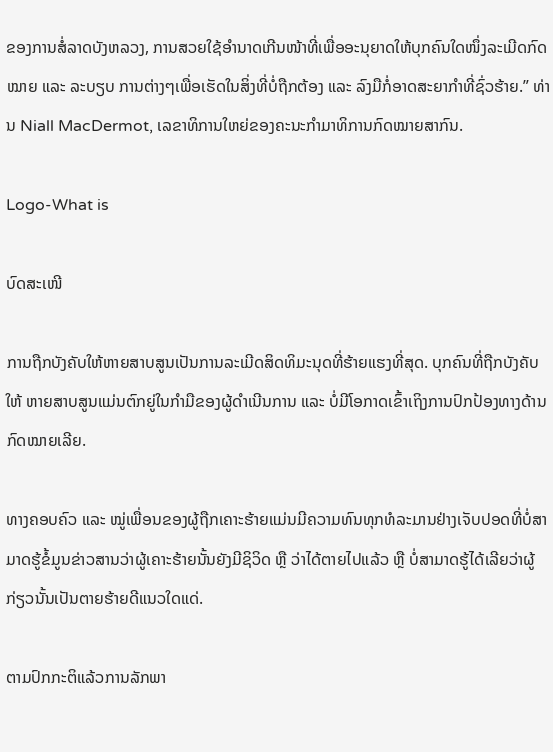ຂອງການສໍ່ລາດບັງຫລວງ, ການສວຍໃຊ້ອຳນາດເກີນໜ້າທີ່ເພື່ອອະນຸຍາດໃຫ້ບຸກຄົນໃດໜຶ່ງລະເມີດກົດໝາຍ ແລະ ລະບຽບ ການຕ່າງໆເພື່ອເຮັດໃນສິ່ງທີ່ບໍ່ຖືກຕ້ອງ ແລະ ລົງມືກໍ່ອາດສະຍາກຳທີ່ຊົ່ວຮ້າຍ.” ທ່ານ Niall MacDermot, ເລຂາທິການໃຫຍ່ຂອງຄະນະກຳມາທິການກົດໝາຍສາກົນ.

Logo-What is

ບົດສະເໜີ

ການຖືກບັງຄັບໃຫ້ຫາຍສາບສູນເປັນການລະເມີດສິດທິມະນຸດທີ່ຮ້າຍແຮງທີ່ສຸດ. ບຸກຄົນທີ່ຖືກບັງຄັບໃຫ້ ຫາຍສາບສູນແມ່ນຕົກຍູ່ໃນກຳມືຂອງຜູ້ດຳເນີນການ ແລະ ບໍ່ມີໂອກາດເຂົ້າເຖິງການປົກປ້ອງທາງດ້ານກົດໝາຍເລີຍ.

ທາງຄອບຄົວ ແລະ ໝູ່ເພື່ອນຂອງຜູ້ຖືກເຄາະຮ້າຍແມ່ນມີຄວາມທົນທຸກທໍລະມານຢ່າງເຈັບປອດທີ່ບໍ່ສາມາດຮູ້ຂໍ້ມູນຂ່າວສານວ່າຜູ້ເຄາະຮ້າຍນັ້ນຍັງມີຊິວິດ ຫຼື ວ່າໄດ້ຕາຍໄປແລ້ວ ຫຼື ບໍ່ສາມາດຮູ້ໄດ້ເລີຍວ່າຜູ້ກ່ຽວນັ້ນເປັນຕາຍຮ້າຍດີແນວໃດແດ່.

ຕາມປົກກະຕິແລ້ວການລັກພາ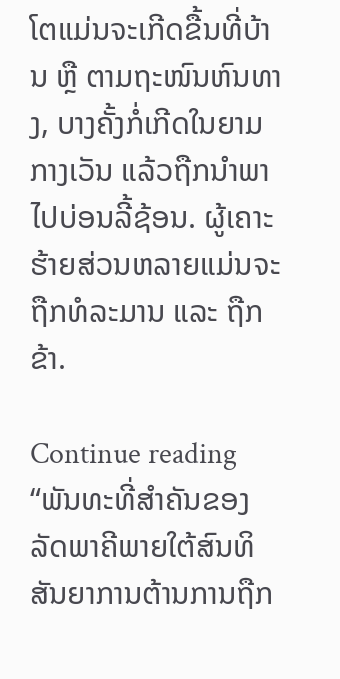ໂຕແມ່ນຈະເກີດຂື້ນທີ່ບ້ານ ຫຼື ຕາມຖະໜົນຫົນທາງ, ບາງຄັ້ງກໍ່ເກີດໃນຍາມກາງເວັນ ແລ້ວຖືກນຳພາໄປບ່ອນລີ້ຊ້ອນ. ຜູ້ເຄາະຮ້າຍສ່ວນຫລາຍແມ່ນຈະຖືກທໍລະມານ ແລະ ຖືກຂ້າ.

Continue reading “ພັນທະທີ່ສໍາຄັນຂອງລັດພາຄີພາຍໃຕ້ສົນທິສັນຍາການຕ້ານການຖືກ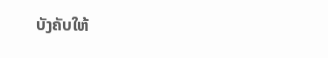ບັງຄັບໃຫ້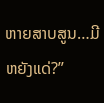ຫາຍສາບສູນ…ມີຫຍັງແດ່?”